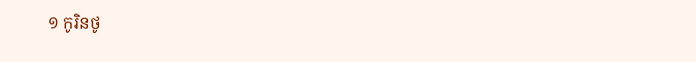១ កូរិនថូ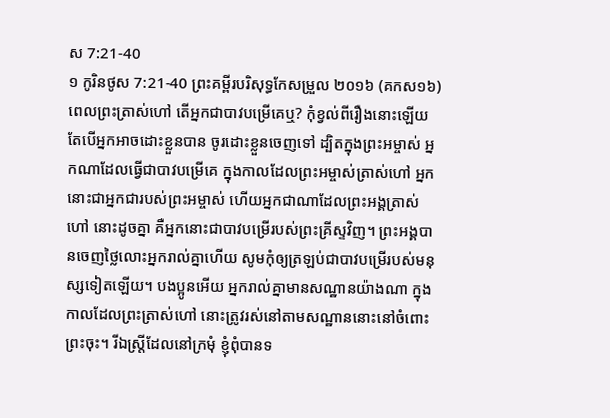ស 7:21-40
១ កូរិនថូស 7:21-40 ព្រះគម្ពីរបរិសុទ្ធកែសម្រួល ២០១៦ (គកស១៦)
ពេលព្រះត្រាស់ហៅ តើអ្នកជាបាវបម្រើគេឬ? កុំខ្វល់ពីរឿងនោះឡើយ តែបើអ្នកអាចដោះខ្លួនបាន ចូរដោះខ្លួនចេញទៅ ដ្បិតក្នុងព្រះអម្ចាស់ អ្នកណាដែលធ្វើជាបាវបម្រើគេ ក្នុងកាលដែលព្រះអម្ចាស់ត្រាស់ហៅ អ្នកនោះជាអ្នកជារបស់ព្រះអម្ចាស់ ហើយអ្នកជាណាដែលព្រះអង្គត្រាស់ហៅ នោះដូចគ្នា គឺអ្នកនោះជាបាវបម្រើរបស់ព្រះគ្រីស្ទវិញ។ ព្រះអង្គបានចេញថ្លៃលោះអ្នករាល់គ្នាហើយ សូមកុំឲ្យត្រឡប់ជាបាវបម្រើរបស់មនុស្សទៀតឡើយ។ បងប្អូនអើយ អ្នករាល់គ្នាមានសណ្ឋានយ៉ាងណា ក្នុងកាលដែលព្រះត្រាស់ហៅ នោះត្រូវរស់នៅតាមសណ្ឋាននោះនៅចំពោះព្រះចុះ។ រីឯស្រ្ដីដែលនៅក្រមុំ ខ្ញុំពុំបានទ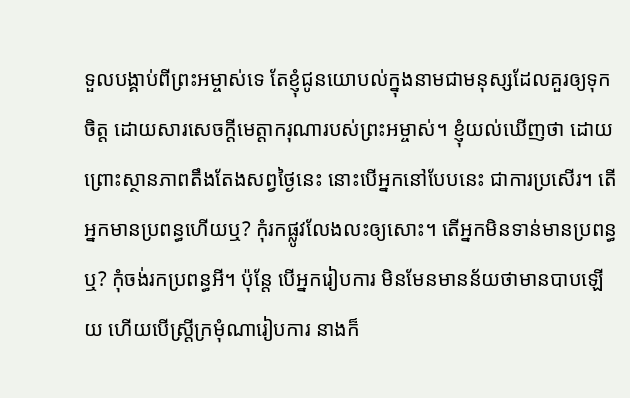ទួលបង្គាប់ពីព្រះអម្ចាស់ទេ តែខ្ញុំជូនយោបល់ក្នុងនាមជាមនុស្សដែលគួរឲ្យទុកចិត្ត ដោយសារសេចក្ដីមេត្តាករុណារបស់ព្រះអម្ចាស់។ ខ្ញុំយល់ឃើញថា ដោយព្រោះស្ថានភាពតឹងតែងសព្វថ្ងៃនេះ នោះបើអ្នកនៅបែបនេះ ជាការប្រសើរ។ តើអ្នកមានប្រពន្ធហើយឬ? កុំរកផ្លូវលែងលះឲ្យសោះ។ តើអ្នកមិនទាន់មានប្រពន្ធឬ? កុំចង់រកប្រពន្ធអី។ ប៉ុន្តែ បើអ្នករៀបការ មិនមែនមានន័យថាមានបាបឡើយ ហើយបើស្ត្រីក្រមុំណារៀបការ នាងក៏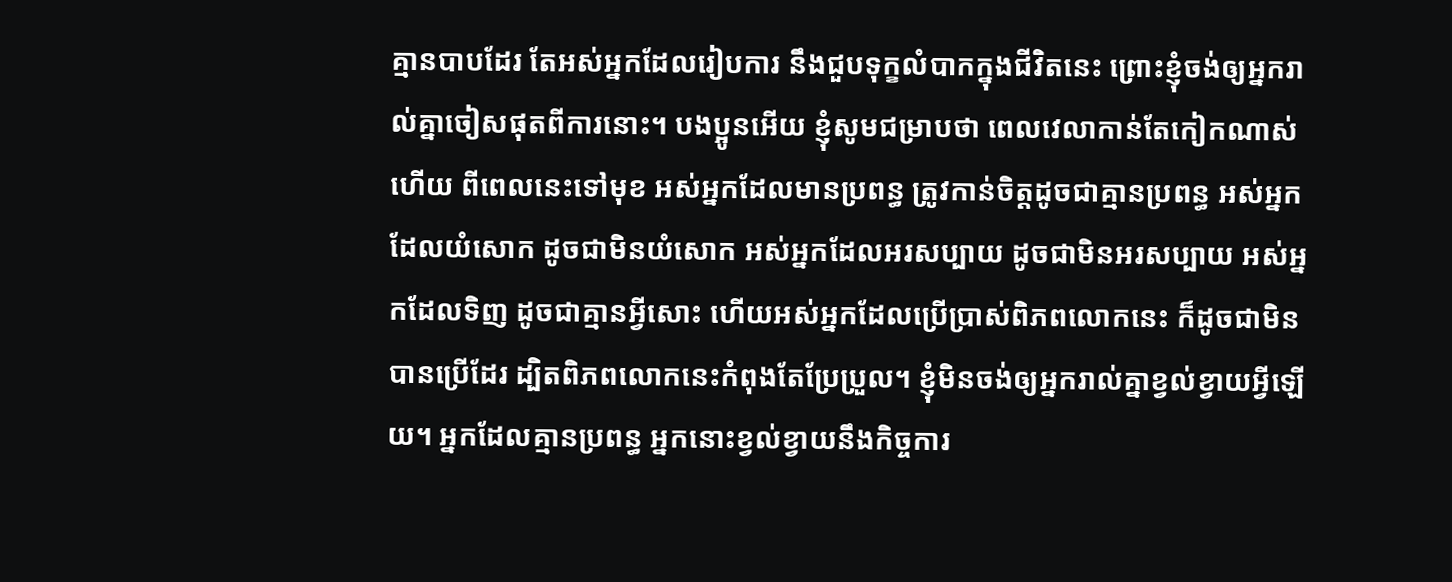គ្មានបាបដែរ តែអស់អ្នកដែលរៀបការ នឹងជួបទុក្ខលំបាកក្នុងជីវិតនេះ ព្រោះខ្ញុំចង់ឲ្យអ្នករាល់គ្នាចៀសផុតពីការនោះ។ បងប្អូនអើយ ខ្ញុំសូមជម្រាបថា ពេលវេលាកាន់តែកៀកណាស់ហើយ ពីពេលនេះទៅមុខ អស់អ្នកដែលមានប្រពន្ធ ត្រូវកាន់ចិត្តដូចជាគ្មានប្រពន្ធ អស់អ្នកដែលយំសោក ដូចជាមិនយំសោក អស់អ្នកដែលអរសប្បាយ ដូចជាមិនអរសប្បាយ អស់អ្នកដែលទិញ ដូចជាគ្មានអ្វីសោះ ហើយអស់អ្នកដែលប្រើប្រាស់ពិភពលោកនេះ ក៏ដូចជាមិនបានប្រើដែរ ដ្បិតពិភពលោកនេះកំពុងតែប្រែប្រួល។ ខ្ញុំមិនចង់ឲ្យអ្នករាល់គ្នាខ្វល់ខ្វាយអ្វីឡើយ។ អ្នកដែលគ្មានប្រពន្ធ អ្នកនោះខ្វល់ខ្វាយនឹងកិច្ចការ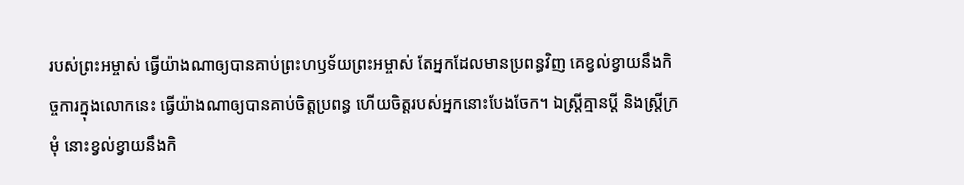របស់ព្រះអម្ចាស់ ធ្វើយ៉ាងណាឲ្យបានគាប់ព្រះហឫទ័យព្រះអម្ចាស់ តែអ្នកដែលមានប្រពន្ធវិញ គេខ្វល់ខ្វាយនឹងកិច្ចការក្នុងលោកនេះ ធ្វើយ៉ាងណាឲ្យបានគាប់ចិត្តប្រពន្ធ ហើយចិត្តរបស់អ្នកនោះបែងចែក។ ឯស្ត្រីគ្មានប្តី និងស្ត្រីក្រមុំ នោះខ្វល់ខ្វាយនឹងកិ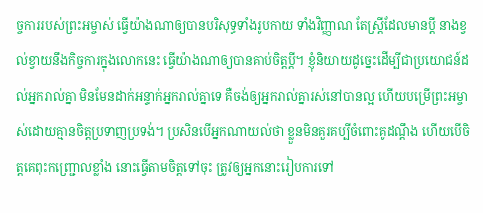ច្ចការរបស់ព្រះអម្ចាស់ ធ្វើយ៉ាងណាឲ្យបានបរិសុទ្ធទាំងរូបកាយ ទាំងវិញ្ញាណ តែស្ត្រីដែលមានប្តី នាងខ្វល់ខ្វាយនឹងកិច្ចការក្នុងលោកនេះ ធ្វើយ៉ាងណាឲ្យបានគាប់ចិត្តប្តី។ ខ្ញុំនិយាយដូច្នេះដើម្បីជាប្រយោជន៍ដល់អ្នករាល់គ្នា មិនមែនដាក់អន្ទាក់អ្នករាល់គ្នាទេ គឺចង់ឲ្យអ្នករាល់គ្នារស់នៅបានល្អ ហើយបម្រើព្រះអម្ចាស់ដោយគ្មានចិត្តប្រទាញប្រទង់។ ប្រសិនបើអ្នកណាយល់ថា ខ្លួនមិនគួរគប្បីចំពោះគូដណ្ដឹង ហើយបើចិត្តគេពុះកញ្ជ្រោលខ្លាំង នោះធ្វើតាមចិត្តទៅចុះ ត្រូវឲ្យអ្នកនោះរៀបការទៅ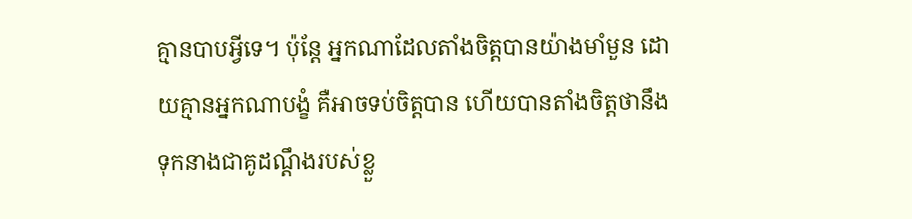គ្មានបាបអ្វីទេ។ ប៉ុន្តែ អ្នកណាដែលតាំងចិត្តបានយ៉ាងមាំមួន ដោយគ្មានអ្នកណាបង្ខំ គឺអាចទប់ចិត្តបាន ហើយបានតាំងចិត្តថានឹងទុកនាងជាគូដណ្ដឹងរបស់ខ្លួ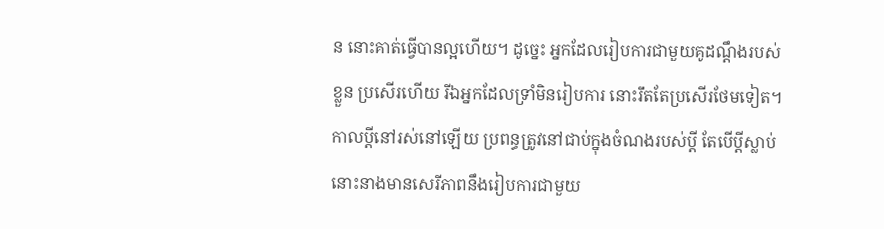ន នោះគាត់ធ្វើបានល្អហើយ។ ដូច្នេះ អ្នកដែលរៀបការជាមួយគូដណ្ដឹងរបស់ខ្លួន ប្រសើរហើយ រីឯអ្នកដែលទ្រាំមិនរៀបការ នោះរឹតតែប្រសើរថែមទៀត។ កាលប្ដីនៅរស់នៅឡើយ ប្រពន្ធត្រូវនៅជាប់ក្នុងចំណងរបស់ប្តី តែបើប្តីស្លាប់ នោះនាងមានសេរីភាពនឹងរៀបការជាមួយ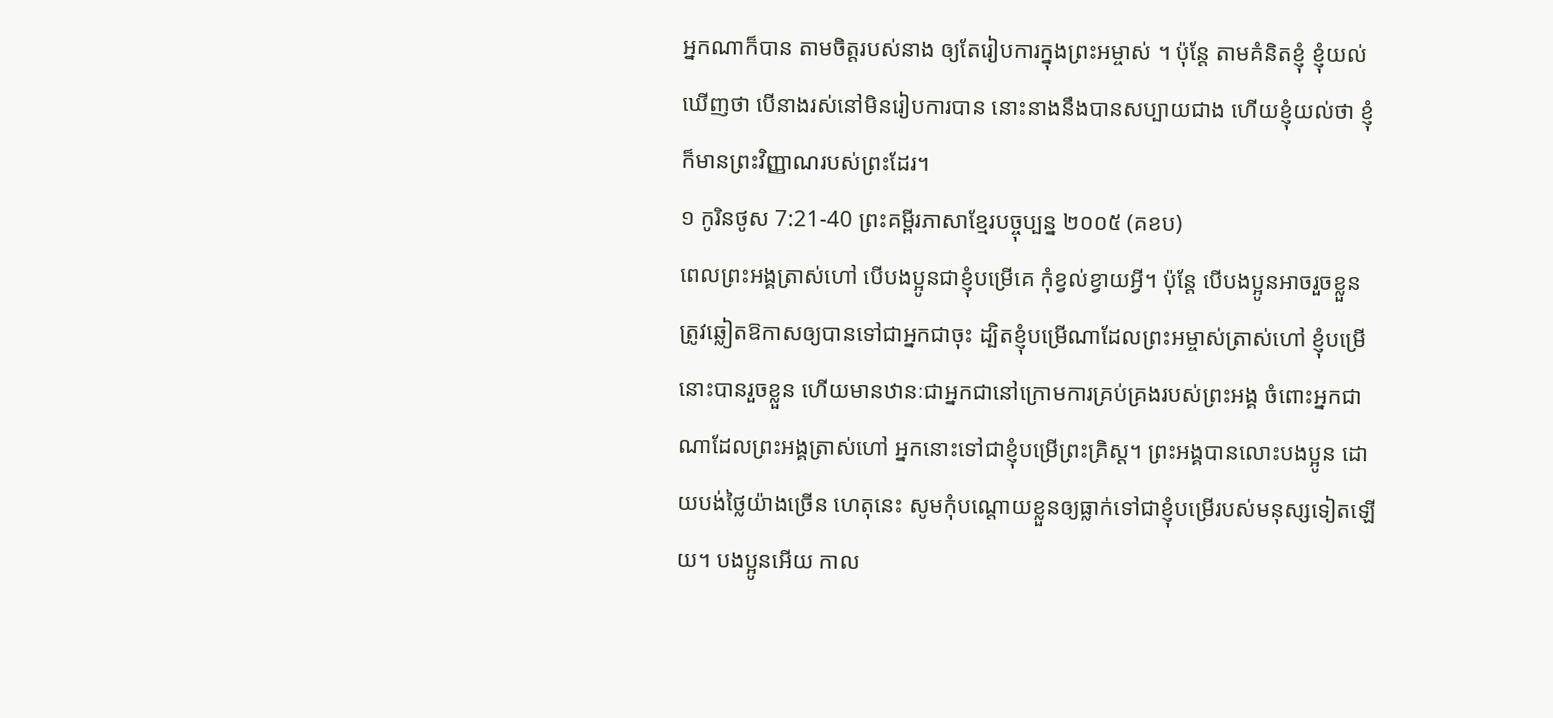អ្នកណាក៏បាន តាមចិត្តរបស់នាង ឲ្យតែរៀបការក្នុងព្រះអម្ចាស់ ។ ប៉ុន្តែ តាមគំនិតខ្ញុំ ខ្ញុំយល់ឃើញថា បើនាងរស់នៅមិនរៀបការបាន នោះនាងនឹងបានសប្បាយជាង ហើយខ្ញុំយល់ថា ខ្ញុំក៏មានព្រះវិញ្ញាណរបស់ព្រះដែរ។
១ កូរិនថូស 7:21-40 ព្រះគម្ពីរភាសាខ្មែរបច្ចុប្បន្ន ២០០៥ (គខប)
ពេលព្រះអង្គត្រាស់ហៅ បើបងប្អូនជាខ្ញុំបម្រើគេ កុំខ្វល់ខ្វាយអ្វី។ ប៉ុន្តែ បើបងប្អូនអាចរួចខ្លួន ត្រូវឆ្លៀតឱកាសឲ្យបានទៅជាអ្នកជាចុះ ដ្បិតខ្ញុំបម្រើណាដែលព្រះអម្ចាស់ត្រាស់ហៅ ខ្ញុំបម្រើនោះបានរួចខ្លួន ហើយមានឋានៈជាអ្នកជានៅក្រោមការគ្រប់គ្រងរបស់ព្រះអង្គ ចំពោះអ្នកជាណាដែលព្រះអង្គត្រាស់ហៅ អ្នកនោះទៅជាខ្ញុំបម្រើព្រះគ្រិស្ត។ ព្រះអង្គបានលោះបងប្អូន ដោយបង់ថ្លៃយ៉ាងច្រើន ហេតុនេះ សូមកុំបណ្ដោយខ្លួនឲ្យធ្លាក់ទៅជាខ្ញុំបម្រើរបស់មនុស្សទៀតឡើយ។ បងប្អូនអើយ កាល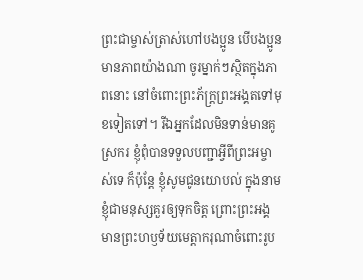ព្រះជាម្ចាស់ត្រាស់ហៅបងប្អូន បើបងប្អូនមានភាពយ៉ាងណា ចូរម្នាក់ៗស្ថិតក្នុងភាពនោះ នៅចំពោះព្រះភ័ក្ត្រព្រះអង្គតទៅមុខទៀតទៅ។ រីឯអ្នកដែលមិនទាន់មានគូស្រករ ខ្ញុំពុំបានទទួលបញ្ជាអ្វីពីព្រះអម្ចាស់ទេ ក៏ប៉ុន្តែ ខ្ញុំសូមជូនយោបល់ ក្នុងនាមខ្ញុំជាមនុស្សគួរឲ្យទុកចិត្ត ព្រោះព្រះអង្គមានព្រះហឫទ័យមេត្តាករុណាចំពោះរូប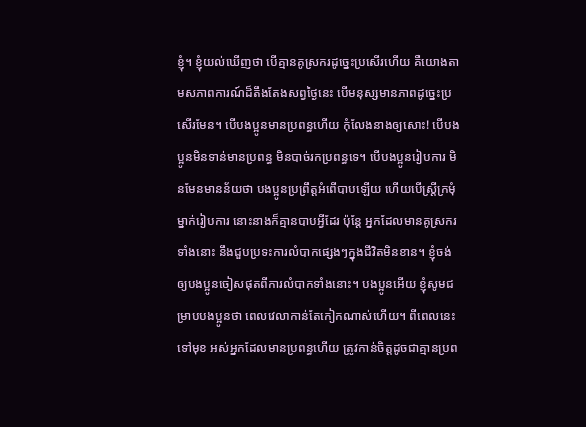ខ្ញុំ។ ខ្ញុំយល់ឃើញថា បើគ្មានគូស្រករដូច្នេះប្រសើរហើយ គឺយោងតាមសភាពការណ៍ដ៏តឹងតែងសព្វថ្ងៃនេះ បើមនុស្សមានភាពដូច្នេះប្រសើរមែន។ បើបងប្អូនមានប្រពន្ធហើយ កុំលែងនាងឲ្យសោះ! បើបងប្អូនមិនទាន់មានប្រពន្ធ មិនបាច់រកប្រពន្ធទេ។ បើបងប្អូនរៀបការ មិនមែនមានន័យថា បងប្អូនប្រព្រឹត្តអំពើបាបឡើយ ហើយបើស្ត្រីក្រមុំម្នាក់រៀបការ នោះនាងក៏គ្មានបាបអ្វីដែរ ប៉ុន្តែ អ្នកដែលមានគូស្រករទាំងនោះ នឹងជួបប្រទះការលំបាកផ្សេងៗក្នុងជីវិតមិនខាន។ ខ្ញុំចង់ឲ្យបងប្អូនចៀសផុតពីការលំបាកទាំងនោះ។ បងប្អូនអើយ ខ្ញុំសូមជម្រាបបងប្អូនថា ពេលវេលាកាន់តែកៀកណាស់ហើយ។ ពីពេលនេះទៅមុខ អស់អ្នកដែលមានប្រពន្ធហើយ ត្រូវកាន់ចិត្តដូចជាគ្មានប្រព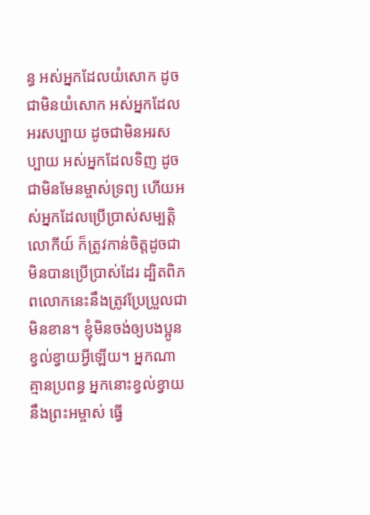ន្ធ អស់អ្នកដែលយំសោក ដូចជាមិនយំសោក អស់អ្នកដែលអរសប្បាយ ដូចជាមិនអរសប្បាយ អស់អ្នកដែលទិញ ដូចជាមិនមែនម្ចាស់ទ្រព្យ ហើយអស់អ្នកដែលប្រើប្រាស់សម្បត្តិលោកីយ៍ ក៏ត្រូវកាន់ចិត្តដូចជាមិនបានប្រើប្រាស់ដែរ ដ្បិតពិភពលោកនេះនឹងត្រូវប្រែប្រួលជាមិនខាន។ ខ្ញុំមិនចង់ឲ្យបងប្អូនខ្វល់ខ្វាយអ្វីឡើយ។ អ្នកណាគ្មានប្រពន្ធ អ្នកនោះខ្វល់ខ្វាយនឹងព្រះអម្ចាស់ ធ្វើ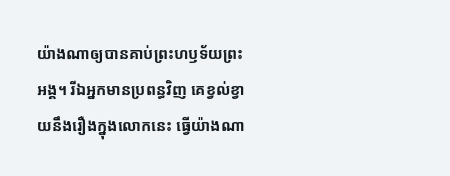យ៉ាងណាឲ្យបានគាប់ព្រះហឫទ័យព្រះអង្គ។ រីឯអ្នកមានប្រពន្ធវិញ គេខ្វល់ខ្វាយនឹងរឿងក្នុងលោកនេះ ធ្វើយ៉ាងណា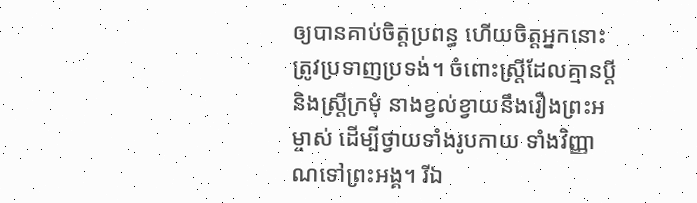ឲ្យបានគាប់ចិត្តប្រពន្ធ ហើយចិត្តអ្នកនោះត្រូវប្រទាញប្រទង់។ ចំពោះស្ត្រីដែលគ្មានប្ដី និងស្ត្រីក្រមុំ នាងខ្វល់ខ្វាយនឹងរឿងព្រះអម្ចាស់ ដើម្បីថ្វាយទាំងរូបកាយ ទាំងវិញ្ញាណទៅព្រះអង្គ។ រីឯ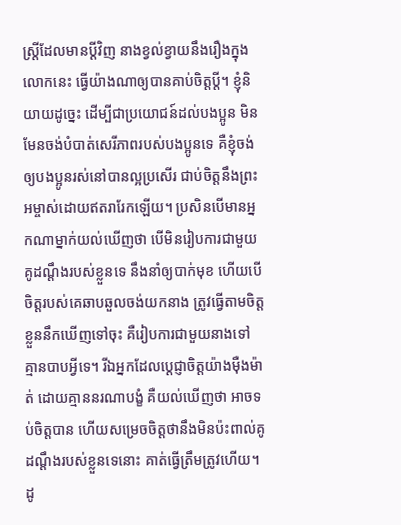ស្ត្រីដែលមានប្ដីវិញ នាងខ្វល់ខ្វាយនឹងរឿងក្នុងលោកនេះ ធ្វើយ៉ាងណាឲ្យបានគាប់ចិត្តប្ដី។ ខ្ញុំនិយាយដូច្នេះ ដើម្បីជាប្រយោជន៍ដល់បងប្អូន មិនមែនចង់បំបាត់សេរីភាពរបស់បងប្អូនទេ គឺខ្ញុំចង់ឲ្យបងប្អូនរស់នៅបានល្អប្រសើរ ជាប់ចិត្តនឹងព្រះអម្ចាស់ដោយឥតរារែកឡើយ។ ប្រសិនបើមានអ្នកណាម្នាក់យល់ឃើញថា បើមិនរៀបការជាមួយគូដណ្ដឹងរបស់ខ្លួនទេ នឹងនាំឲ្យបាក់មុខ ហើយបើចិត្តរបស់គេឆាបឆួលចង់យកនាង ត្រូវធ្វើតាមចិត្តខ្លួននឹកឃើញទៅចុះ គឺរៀបការជាមួយនាងទៅ គ្មានបាបអ្វីទេ។ រីឯអ្នកដែលប្ដេជ្ញាចិត្តយ៉ាងម៉ឺងម៉ាត់ ដោយគ្មាននរណាបង្ខំ គឺយល់ឃើញថា អាចទប់ចិត្តបាន ហើយសម្រេចចិត្តថានឹងមិនប៉ះពាល់គូដណ្ដឹងរបស់ខ្លួនទេនោះ គាត់ធ្វើត្រឹមត្រូវហើយ។ ដូ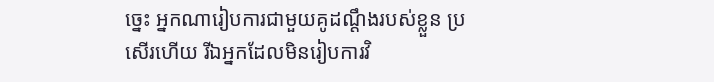ច្នេះ អ្នកណារៀបការជាមួយគូដណ្ដឹងរបស់ខ្លួន ប្រសើរហើយ រីឯអ្នកដែលមិនរៀបការវិ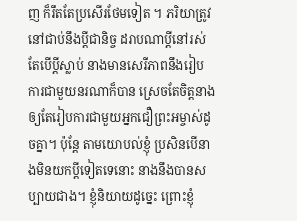ញ ក៏រឹតតែប្រសើរថែមទៀត ។ ភរិយាត្រូវនៅជាប់នឹងប្ដីជានិច្ច ដរាបណាប្ដីនៅរស់ តែបើប្ដីស្លាប់ នាងមានសេរីភាពនឹងរៀបការជាមួយនរណាក៏បាន ស្រេចតែចិត្តនាង ឲ្យតែរៀបការជាមួយអ្នកជឿព្រះអម្ចាស់ដូចគ្នា។ ប៉ុន្តែ តាមយោបល់ខ្ញុំ ប្រសិនបើនាងមិនយកប្ដីទៀតទេនោះ នាងនឹងបានសប្បាយជាង។ ខ្ញុំនិយាយដូច្នេះ ព្រោះខ្ញុំ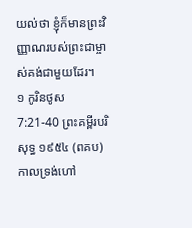យល់ថា ខ្ញុំក៏មានព្រះវិញ្ញាណរបស់ព្រះជាម្ចាស់គង់ជាមួយដែរ។
១ កូរិនថូស 7:21-40 ព្រះគម្ពីរបរិសុទ្ធ ១៩៥៤ (ពគប)
កាលទ្រង់ហៅ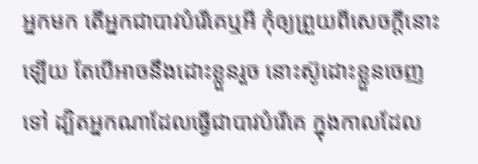អ្នកមក តើអ្នកជាបាវបំរើគេឬអី កុំឲ្យព្រួយពីសេចក្ដីនោះឡើយ តែបើអាចនឹងដោះខ្លួនរួច នោះស៊ូដោះខ្លួនចេញទៅ ដ្បិតអ្នកណាដែលធ្វើជាបាវបំរើគេ ក្នុងកាលដែល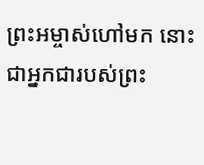ព្រះអម្ចាស់ហៅមក នោះជាអ្នកជារបស់ព្រះ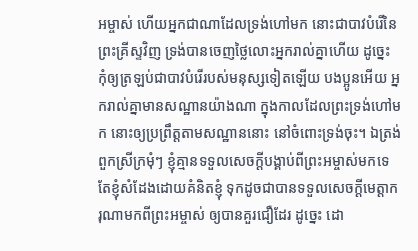អម្ចាស់ ហើយអ្នកជាណាដែលទ្រង់ហៅមក នោះជាបាវបំរើនៃព្រះគ្រីស្ទវិញ ទ្រង់បានចេញថ្លៃលោះអ្នករាល់គ្នាហើយ ដូច្នេះ កុំឲ្យត្រឡប់ជាបាវបំរើរបស់មនុស្សទៀតឡើយ បងប្អូនអើយ អ្នករាល់គ្នាមានសណ្ឋានយ៉ាងណា ក្នុងកាលដែលព្រះទ្រង់ហៅមក នោះឲ្យប្រព្រឹត្តតាមសណ្ឋាននោះ នៅចំពោះទ្រង់ចុះ។ ឯត្រង់ពួកស្រីក្រមុំៗ ខ្ញុំគ្មានទទួលសេចក្ដីបង្គាប់ពីព្រះអម្ចាស់មកទេ តែខ្ញុំសំដែងដោយគំនិតខ្ញុំ ទុកដូចជាបានទទួលសេចក្ដីមេត្តាករុណាមកពីព្រះអម្ចាស់ ឲ្យបានគួរជឿដែរ ដូច្នេះ ដោ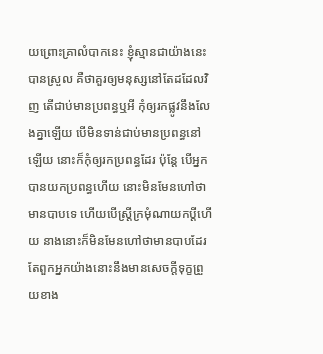យព្រោះគ្រាលំបាកនេះ ខ្ញុំស្មានជាយ៉ាងនេះបានស្រួល គឺថាគួរឲ្យមនុស្សនៅតែដដែលវិញ តើជាប់មានប្រពន្ធឬអី កុំឲ្យរកផ្លូវនឹងលែងគ្នាឡើយ បើមិនទាន់ជាប់មានប្រពន្ធនៅឡើយ នោះក៏កុំឲ្យរកប្រពន្ធដែរ ប៉ុន្តែ បើអ្នកបានយកប្រពន្ធហើយ នោះមិនមែនហៅថាមានបាបទេ ហើយបើស្ត្រីក្រមុំណាយកប្ដីហើយ នាងនោះក៏មិនមែនហៅថាមានបាបដែរ តែពួកអ្នកយ៉ាងនោះនឹងមានសេចក្ដីទុក្ខព្រួយខាង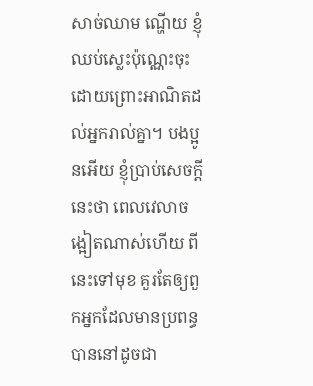សាច់ឈាម ណ្ហើយ ខ្ញុំឈប់ស្លេះប៉ុណ្ណេះចុះ ដោយព្រោះអាណិតដល់អ្នករាល់គ្នា។ បងប្អូនអើយ ខ្ញុំប្រាប់សេចក្ដីនេះថា ពេលវេលាចង្អៀតណាស់ហើយ ពីនេះទៅមុខ គួរតែឲ្យពួកអ្នកដែលមានប្រពន្ធ បាននៅដូចជា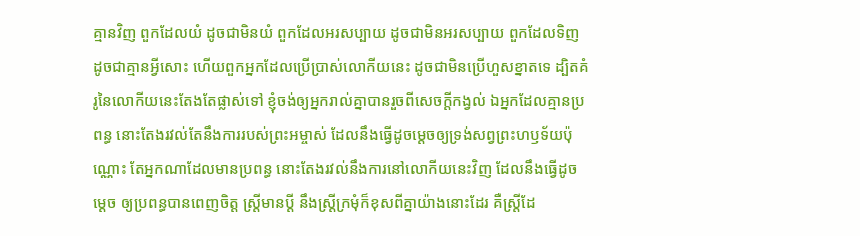គ្មានវិញ ពួកដែលយំ ដូចជាមិនយំ ពួកដែលអរសប្បាយ ដូចជាមិនអរសប្បាយ ពួកដែលទិញ ដូចជាគ្មានអ្វីសោះ ហើយពួកអ្នកដែលប្រើប្រាស់លោកីយនេះ ដូចជាមិនប្រើហួសខ្នាតទេ ដ្បិតគំរូនៃលោកីយនេះតែងតែផ្លាស់ទៅ ខ្ញុំចង់ឲ្យអ្នករាល់គ្នាបានរួចពីសេចក្ដីកង្វល់ ឯអ្នកដែលគ្មានប្រពន្ធ នោះតែងរវល់តែនឹងការរបស់ព្រះអម្ចាស់ ដែលនឹងធ្វើដូចម្តេចឲ្យទ្រង់សព្វព្រះហឫទ័យប៉ុណ្ណោះ តែអ្នកណាដែលមានប្រពន្ធ នោះតែងរវល់នឹងការនៅលោកីយនេះវិញ ដែលនឹងធ្វើដូចម្តេច ឲ្យប្រពន្ធបានពេញចិត្ត ស្ត្រីមានប្ដី នឹងស្ត្រីក្រមុំក៏ខុសពីគ្នាយ៉ាងនោះដែរ គឺស្ត្រីដែ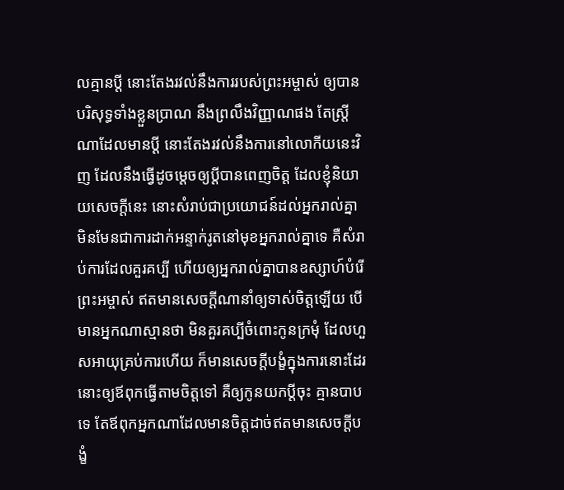លគ្មានប្ដី នោះតែងរវល់នឹងការរបស់ព្រះអម្ចាស់ ឲ្យបានបរិសុទ្ធទាំងខ្លួនប្រាណ នឹងព្រលឹងវិញ្ញាណផង តែស្ត្រីណាដែលមានប្ដី នោះតែងរវល់នឹងការនៅលោកីយនេះវិញ ដែលនឹងធ្វើដូចម្តេចឲ្យប្ដីបានពេញចិត្ត ដែលខ្ញុំនិយាយសេចក្ដីនេះ នោះសំរាប់ជាប្រយោជន៍ដល់អ្នករាល់គ្នា មិនមែនជាការដាក់អន្ទាក់រូតនៅមុខអ្នករាល់គ្នាទេ គឺសំរាប់ការដែលគួរគប្បី ហើយឲ្យអ្នករាល់គ្នាបានឧស្សាហ៍បំរើព្រះអម្ចាស់ ឥតមានសេចក្ដីណានាំឲ្យទាស់ចិត្តឡើយ បើមានអ្នកណាស្មានថា មិនគួរគប្បីចំពោះកូនក្រមុំ ដែលហួសអាយុគ្រប់ការហើយ ក៏មានសេចក្ដីបង្ខំក្នុងការនោះដែរ នោះឲ្យឪពុកធ្វើតាមចិត្តទៅ គឺឲ្យកូនយកប្ដីចុះ គ្មានបាបទេ តែឪពុកអ្នកណាដែលមានចិត្តដាច់ឥតមានសេចក្ដីបង្ខំ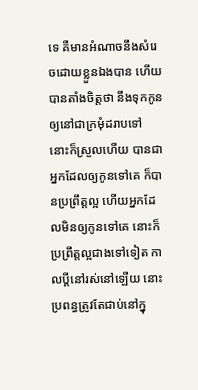ទេ គឺមានអំណាចនឹងសំរេចដោយខ្លួនឯងបាន ហើយបានតាំងចិត្តថា នឹងទុកកូនឲ្យនៅជាក្រមុំដរាបទៅ នោះក៏ស្រួលហើយ បានជាអ្នកដែលឲ្យកូនទៅគេ ក៏បានប្រព្រឹត្តល្អ ហើយអ្នកដែលមិនឲ្យកូនទៅគេ នោះក៏ប្រព្រឹត្តល្អជាងទៅទៀត កាលប្ដីនៅរស់នៅឡើយ នោះប្រពន្ធត្រូវតែជាប់នៅក្នុ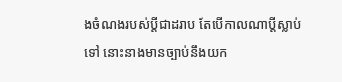ងចំណងរបស់ប្ដីជាដរាប តែបើកាលណាប្ដីស្លាប់ទៅ នោះនាងមានច្បាប់នឹងយក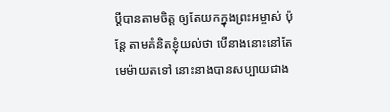ប្ដីបានតាមចិត្ត ឲ្យតែយកក្នុងព្រះអម្ចាស់ ប៉ុន្តែ តាមគំនិតខ្ញុំយល់ថា បើនាងនោះនៅតែមេម៉ាយតទៅ នោះនាងបានសប្បាយជាង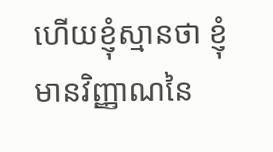ហើយខ្ញុំស្មានថា ខ្ញុំមានវិញ្ញាណនៃ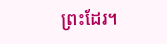ព្រះដែរ។